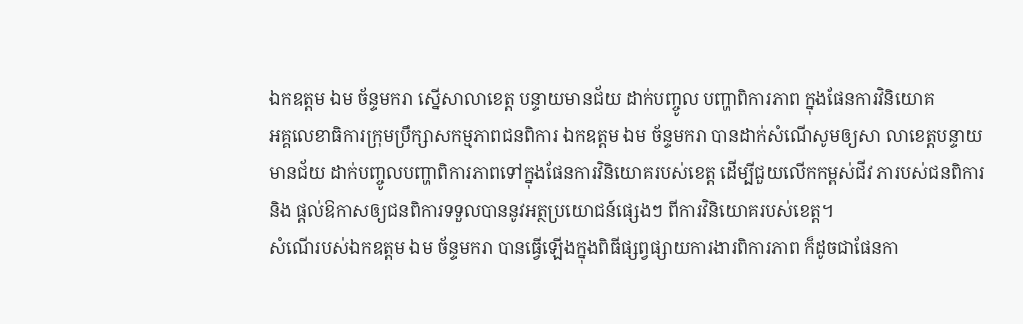ឯកឧត្តម ឯម ច័ន្ទមករា ស្នើសាលាខេត្ត បន្ទាយមានជ័យ ដាក់បញ្ចូល បញ្ហាពិការភាព ក្នុងផែនការវិនិយោគ
អគ្គលេខាធិការក្រុមប្រឹក្សាសកម្មភាពជនពិការ ឯកឧត្តម ឯម ច័ន្ទមករា បានដាក់សំណើសូមឲ្យសា លាខេត្តបន្ទាយមានជ័យ ដាក់បញ្ចូលបញ្ហាពិការភាពទៅក្នុងផែនការវិនិយោគរបស់ខេត្ត ដើម្បីជួយលើកកម្ពស់ជីវ ភារបស់ជនពិការ និង ផ្តល់ឱកាសឲ្យជនពិការទទួលបាននូវអត្ថប្រយោជន៍ផ្សេងៗ ពីការវិនិយោគរបស់ខេត្ត។
សំណើរបស់ឯកឧត្តម ឯម ច័ន្ទមករា បានធ្វើឡើងក្នុងពិធីផ្សព្វផ្សាយការងារពិការភាព ក៏ដូចជាផែនកា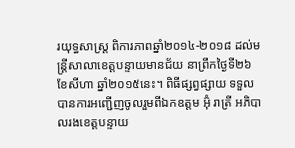រយុទ្ធសាស្រ្ត ពិការភាពឆ្នាំ២០១៤-២០១៨ ដល់មន្រ្តីសាលាខេត្តបន្ទាយមានជ័យ នាព្រឹកថ្ងៃទី២៦ ខែសីហា ឆ្នាំ២០១៥នេះ។ ពិធីផ្សព្វផ្សាយ ទទួលបានការអញ្ជើញចូលរួមពីឯកឧត្តម អ៊ុំ រាត្រី អភិបាលរងខេត្តបន្ទាយ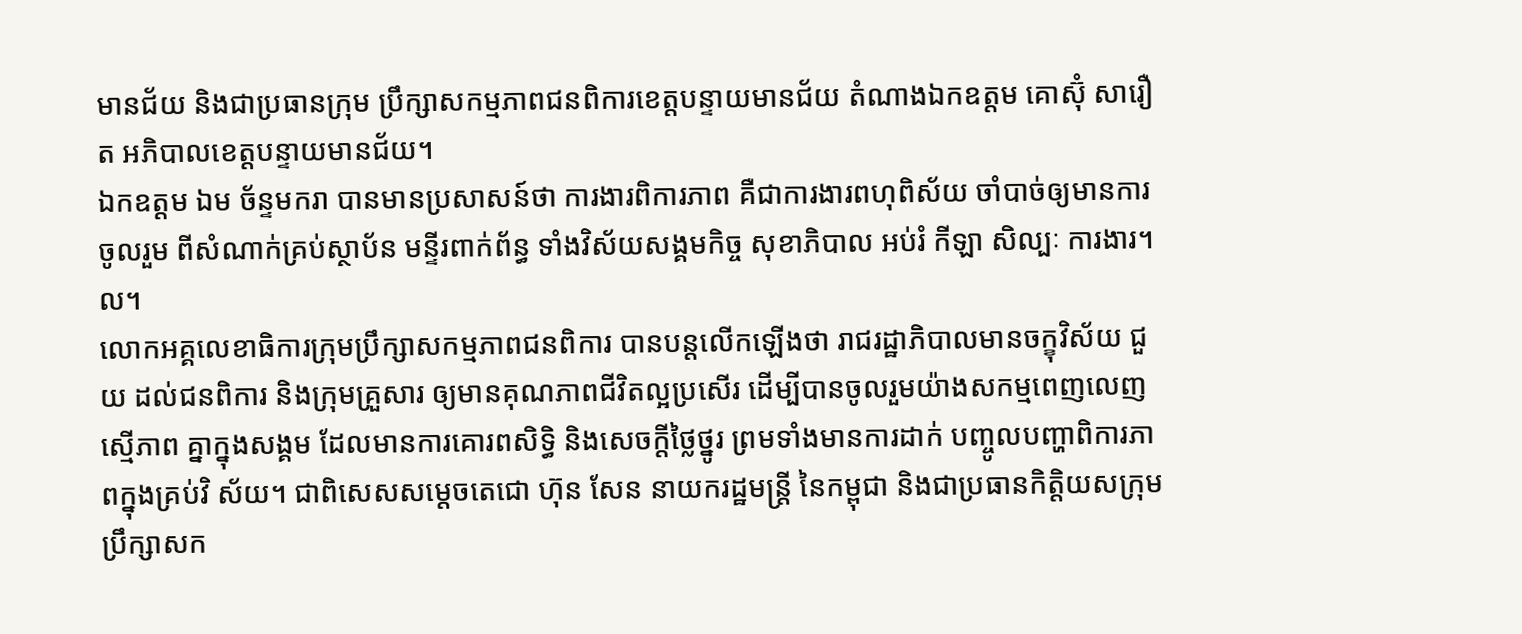មានជ័យ និងជាប្រធានក្រុម ប្រឹក្សាសកម្មភាពជនពិការខេត្តបន្ទាយមានជ័យ តំណាងឯកឧត្តម គោស៊ុំ សារឿត អភិបាលខេត្តបន្ទាយមានជ័យ។
ឯកឧត្តម ឯម ច័ន្ទមករា បានមានប្រសាសន៍ថា ការងារពិការភាព គឺជាការងារពហុពិស័យ ចាំបាច់ឲ្យមានការចូលរួម ពីសំណាក់គ្រប់ស្ថាប័ន មន្ទីរពាក់ព័ន្ធ ទាំងវិស័យសង្គមកិច្ច សុខាភិបាល អប់រំ កីឡា សិល្បៈ ការងារ។ល។
លោកអគ្គលេខាធិការក្រុមប្រឹក្សាសកម្មភាពជនពិការ បានបន្តលើកឡើងថា រាជរដ្ឋាភិបាលមានចក្ខុវិស័យ ជួយ ដល់ជនពិការ និងក្រុមគ្រួសារ ឲ្យមានគុណភាពជីវិតល្អប្រសើរ ដើម្បីបានចូលរួមយ៉ាងសកម្មពេញលេញ ស្មើភាព គ្នាក្នុងសង្គម ដែលមានការគោរពសិទិ្ធ និងសេចក្តីថ្លៃថ្នូរ ព្រមទាំងមានការដាក់ បញ្ចូលបញ្ហាពិការភាពក្នុងគ្រប់វិ ស័យ។ ជាពិសេសសម្តេចតេជោ ហ៊ុន សែន នាយករដ្ឋមន្ត្រី នៃកម្ពុជា និងជាប្រធានកិតិ្តយសក្រុមប្រឹក្សាសក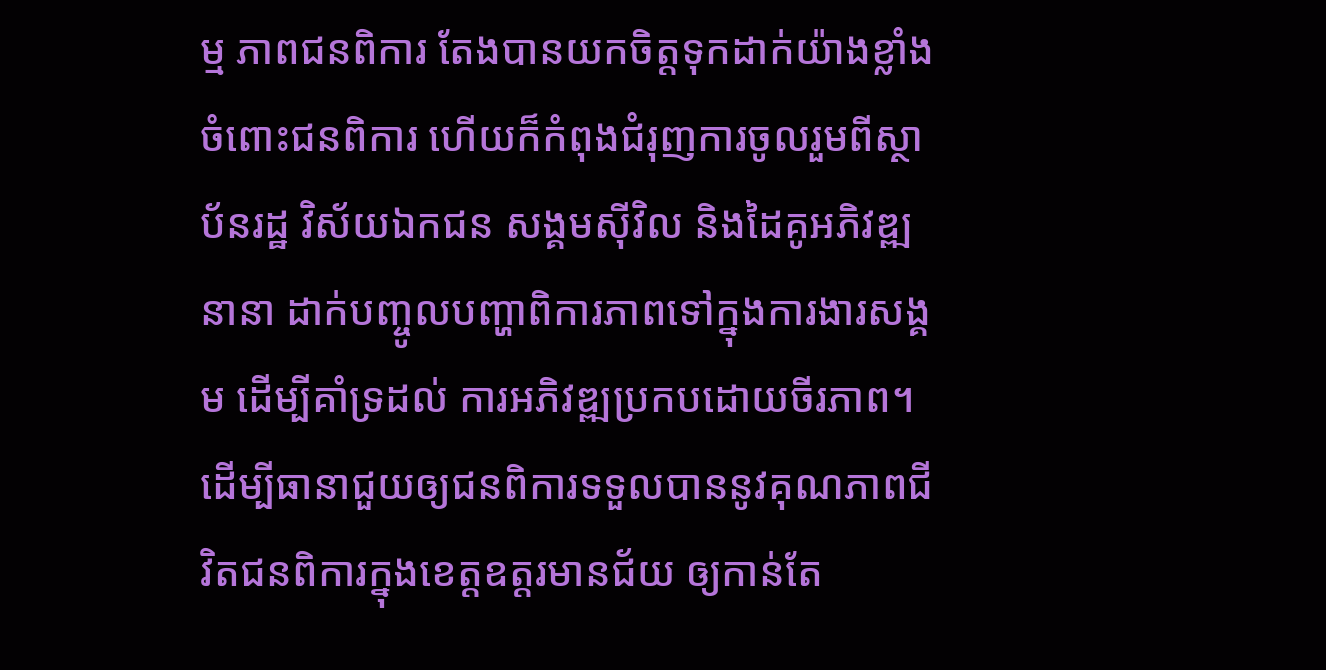ម្ម ភាពជនពិការ តែងបានយកចិត្តទុកដាក់យ៉ាងខ្លាំង ចំពោះជនពិការ ហើយក៏កំពុងជំរុញការចូលរួមពីស្ថាប័នរដ្ឋ វិស័យឯកជន សង្គមស៊ីវិល និងដៃគូអភិវឌ្ឍនានា ដាក់បញ្ចូលបញ្ហាពិការភាពទៅក្នុងការងារសង្គម ដើម្បីគាំទ្រដល់ ការអភិវឌ្ឍប្រកបដោយចីរភាព។
ដើម្បីធានាជួយឲ្យជនពិការទទួលបាននូវគុណភាពជីវិតជនពិការក្នុងខេត្តឧត្តរមានជ័យ ឲ្យកាន់តែ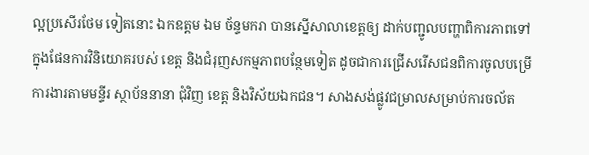ល្អប្រសើរថែម ទៀតនោះ ឯកឧត្តម ឯម ច័ន្ទមករា បានស្នើសាលាខេត្តឲ្យ ដាក់បញ្ជូលបញ្ហាពិការភាពទៅក្នុងផែនការវិនិយោគរបស់ ខេត្ត និងជំរុញសកម្មភាពបន្ថែមទៀត ដូចជាការជ្រើសរើសជនពិការចូលបម្រើការងារតាមមន្ទីរ ស្ថាប័ននានា ជុំវិញ ខេត្ត និងវិស័យឯកជន។ សាងសង់ផ្លូវជម្រាលសម្រាប់ការចល័ត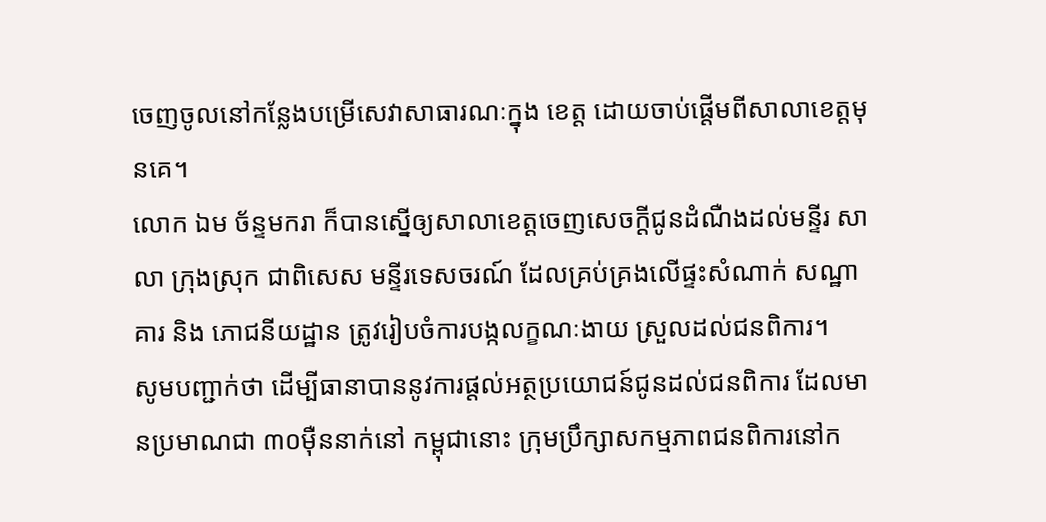ចេញចូលនៅកន្លែងបម្រើសេវាសាធារណៈក្នុង ខេត្ត ដោយចាប់ផ្តើមពីសាលាខេត្តមុនគេ។
លោក ឯម ច័ន្ទមករា ក៏បានស្នើឲ្យសាលាខេត្តចេញសេចក្តីជូនដំណឺងដល់មន្ទីរ សាលា ក្រុងស្រុក ជាពិសេស មន្ទីរទេសចរណ៍ ដែលគ្រប់គ្រងលើផ្ទះសំណាក់ សណ្ឋាគារ និង ភោជនីយដ្ឋាន ត្រូវរៀបចំការបង្កលក្ខណៈងាយ ស្រួលដល់ជនពិការ។
សូមបញ្ជាក់ថា ដើម្បីធានាបាននូវការផ្តល់អត្ថប្រយោជន៍ជូនដល់ជនពិការ ដែលមានប្រមាណជា ៣០ម៉ឺននាក់នៅ កម្ពុជានោះ ក្រុមប្រឹក្សាសកម្មភាពជនពិការនៅក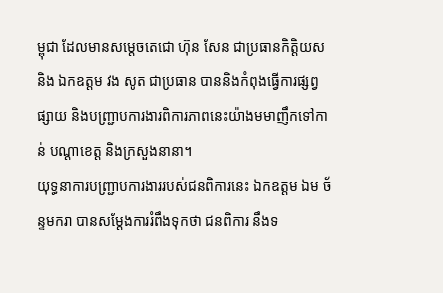ម្ពុជា ដែលមានសម្តេចតេជោ ហ៊ុន សែន ជាប្រធានកិត្តិយស និង ឯកឧត្តម វង សូត ជាប្រធាន បាននិងកំពុងធ្វើការផ្សព្វផ្សាយ និងបញ្ជ្រាបការងារពិការភាពនេះយ៉ាងមមាញឹកទៅកាន់ បណ្តាខេត្ត និងក្រសួងនានា។
យុទ្ធនាការបញ្ជ្រាបការងាររបស់ជនពិការនេះ ឯកឧត្តម ឯម ច័ន្ទមករា បានសម្តែងការរំពឹងទុកថា ជនពិការ នឹងទ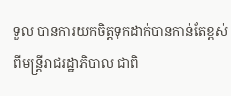ទួល បានការយកចិត្តទុកដាក់បានកាន់តែខ្ពស់ពីមន្រ្តីរាជរដ្ឋាភិបាល ជាពិ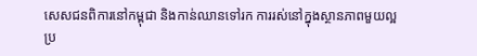សេសជនពិការនៅកម្ពុជា និងកាន់ឈានទៅរក ការរស់នៅក្នុងស្ថានភាពមួយល្អប្រ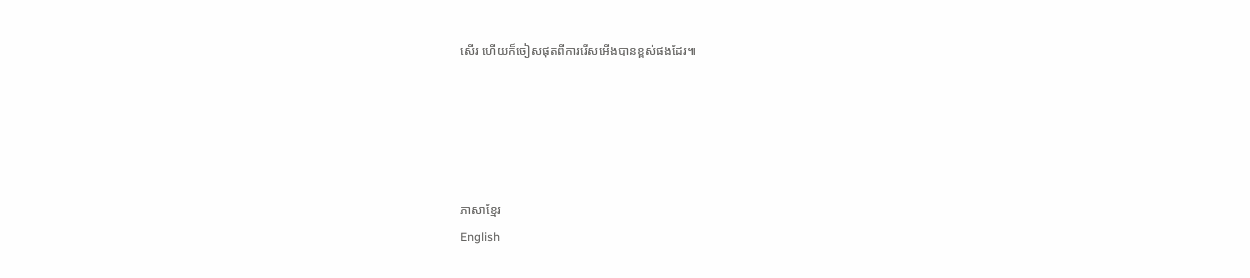សើរ ហើយក៏ចៀសផុតពីការរើសអើងបានខ្ពស់ផងដែរ៕





ភាសាខ្មែរ
English